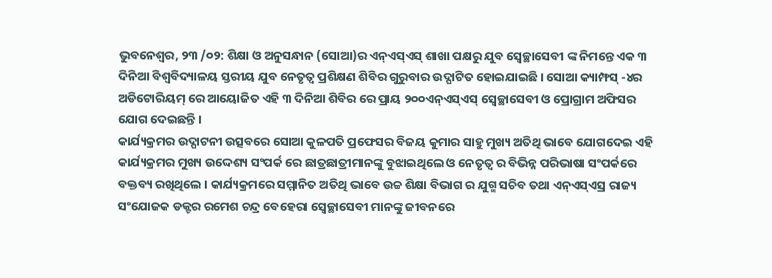ଭୁବନେଶ୍ୱର, ୨୩ /୦୨: ଶିକ୍ଷା ଓ ଅନୁସନ୍ଧାନ (ସୋଆ)ର ଏନ୍ଏସ୍ଏସ୍ ଶାଖା ପକ୍ଷରୁ ଯୁବ ସ୍ୱେଚ୍ଛାସେବୀ ଙ୍କ ନିମନ୍ତେ ଏକ ୩ ଦିନିଆ ବିଶ୍ୱବିଦ୍ୟାଳୟ ସ୍ତରୀୟ ଯୁବ ନେତୃତ୍ୱ ପ୍ରଶିକ୍ଷଣ ଶିବିର ଗୁରୁବାର ଉଦ୍ଘାଟିତ ହୋଇଯାଇଛି । ସୋଆ କ୍ୟାମ୍ଫସ୍ -୪ର ଅଡିଟୋରିୟମ୍ ରେ ଆୟୋଜିତ ଏହି ୩ ଦିନିଆ ଶିବିର ରେ ପ୍ରାୟ ୨୦୦ଏନ୍ଏସ୍ଏସ୍ ସ୍ୱେଚ୍ଛାସେବୀ ଓ ପ୍ରୋଗ୍ରାମ ଅଫିସର ଯୋଗ ଦେଇଛନ୍ତି ।
କାର୍ଯ୍ୟକ୍ରମର ଉଦ୍ଘାଟନୀ ଉତ୍ସବରେ ସୋଆ କୁଳପତି ପ୍ରଫେସର ବିଜୟ କୁମାର ସାହୁ ମୁଖ୍ୟ ଅତିଥି ଭାବେ ଯୋଗଦେଇ ଏହି କାର୍ଯ୍ୟକ୍ରମର ମୁଖ୍ୟ ଉଦ୍ଦେଶ୍ୟ ସଂପର୍କ ରେ ଛାତ୍ରଛାତ୍ରୀମାନଙ୍କୁ ବୁଝାଇଥିଲେ ଓ ନେତୃତ୍ୱ ର ବିଭିନ୍ନ ପରିଭାଷା ସଂପର୍କରେ ବକ୍ତବ୍ୟ ରଖିଥିଲେ । କାର୍ଯ୍ୟକ୍ରମରେ ସମ୍ମାନିତ ଅତିଥି ଭାବେ ଉଚ୍ଚ ଶିକ୍ଷା ବିଭାଗ ର ଯୁଗ୍ମ ସଚିବ ତଥା ଏନ୍ଏସ୍ଏସ୍ର ରାଜ୍ୟ ସଂଯୋଜକ ଡକ୍ଟର ରମେଶ ଚନ୍ଦ୍ର ବେହେରା ସ୍ୱେଚ୍ଛାସେବୀ ମାନଙ୍କୁ ଜୀବନରେ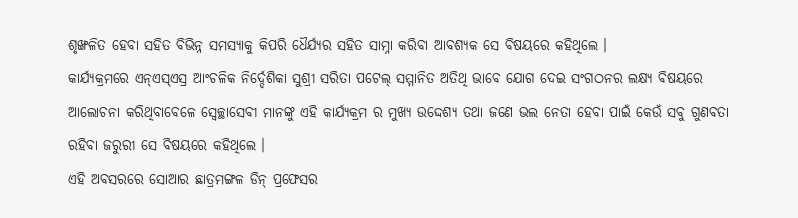ଶୃଙ୍ଖଳିତ ହେବା ସହିତ ବିଭିନ୍ନ ସମସ୍ୟାକୁ କିପରି ଧୈର୍ଯ୍ୟର ସହିତ ସାମ୍ନା କରିବା ଆବଶ୍ୟକ ସେ ବିଷୟରେ କହିଥିଲେ ।
କାର୍ଯ୍ୟକ୍ରମରେ ଏନ୍ଏସ୍ଏସ୍ର ଆଂଚଳିକ ନିର୍ଦ୍ଦେଶିକା ସୁଶ୍ରୀ ସରିତା ପଟେଲ୍ ସମ୍ମାନିତ ଅତିଥି ଭାବେ ଯୋଗ ଦେଇ ସଂଗଠନର ଲକ୍ଷ୍ୟ ବିଷୟରେ ଆଲୋଚନା କରିଥିବାବେଳେ ସ୍ୱେଚ୍ଛାସେବୀ ମାନଙ୍କୁ ଏହି କାର୍ଯ୍ୟକ୍ରମ ର ମୁଖ୍ୟ ଉଦ୍ଦେଶ୍ୟ ତଥା ଜଣେ ଭଲ ନେତା ହେବା ପାଇଁ କେଉଁ ସବୁ ଗୁଣବତା ରହିବା ଜରୁରୀ ସେ ବିଷୟରେ କହିଥିଲେ ।
ଏହି ଅବସରରେ ସୋଆର ଛାତ୍ରମଙ୍ଗଳ ଡିନ୍ ପ୍ରଫେସର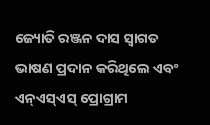ଜ୍ୟୋତି ରଞ୍ଜନ ଦାସ ସ୍ୱାଗତ ଭାଷଣ ପ୍ରଦାନ କରିଥିଲେ ଏବଂ ଏନ୍ଏସ୍ଏସ୍ ପ୍ରୋଗ୍ରାମ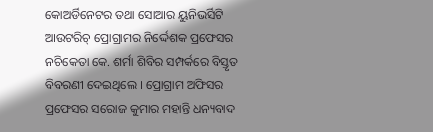କୋଅର୍ଡିନେଟର ତଥା ସୋଆର ୟୁନିଭର୍ସିଟି ଆଉଟରିଚ୍ ପ୍ରୋଗ୍ରାମର ନିର୍ଦ୍ଦେଶକ ପ୍ରଫେସର ନଚିକେତା କେ. ଶର୍ମା ଶିବିର ସମ୍ପର୍କରେ ବିସ୍ତୃତ ବିବରଣୀ ଦେଇଥିଲେ । ପ୍ରୋଗ୍ରାମ ଅଫିସର ପ୍ରଫେସର ସରୋଜ କୁମାର ମହାନ୍ତି ଧନ୍ୟବାଦ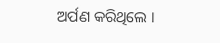ଅର୍ପଣ କରିଥିଲେ ।